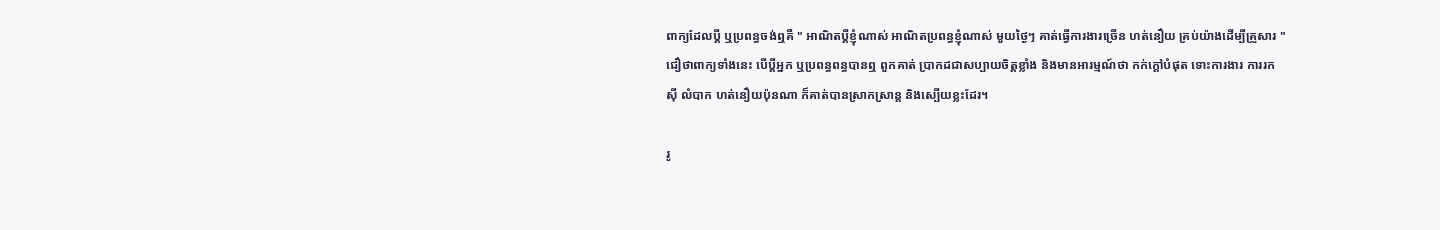ពាក្យដែលប្ដី ឬប្រពន្ធចង់ឮគឺ " អាណិតប្ដីខ្ញុំណាស់ អាណិតប្រពន្ធខ្ញុំណាស់ មួយថ្ងៃៗ គាត់ធ្វើការងារច្រើន ហត់នឿយ គ្រប់យ៉ាងដើម្បីគ្រួសារ " ជឿថាពាក្យទាំងនេះ បើប្ដីអ្នក ឬប្រពន្ធពន្ធបានឮ ពួកគាត់ ប្រាកដជាសប្បាយចិត្តខ្លាំង និងមានអារម្មណ៍ថា កក់ក្ដៅបំផុត ទោះការងារ ការរកស៊ី លំបាក ហត់នឿយប៉ុនណា ក៏គាត់បានស្រាកស្រាន្ត និងស្បើយខ្លះដែរ។

រូ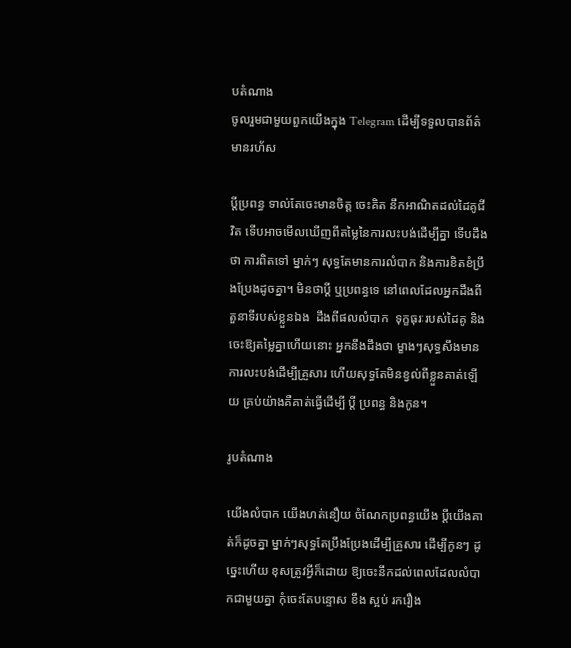បតំណាង
ចូលរួមជាមួយពួកយើងក្នុង Telegram ដើម្បីទទួលបានព័ត៌មានរហ័ស

ប្ដីប្រពន្ធ ទាល់តែចេះមានចិត្ត ចេះគិត នឹកអាណិតដល់ដៃគូជីវិត ទើបអាចមើលឃើញពីតម្លៃនៃការលះបង់ដើម្បីគ្នា ទើបដឹងថា ការពិតទៅ ម្នាក់ៗ សុទ្ធតែមានការលំបាក និងការខិតខំប្រឹងប្រែងដូចគ្នា។ មិនថាប្ដី ឬប្រពន្ធទេ នៅពេលដែលអ្នកដឹងពីតួនាទីរបស់ខ្លួនឯង  ដឹងពីផលលំបាក  ទុក្ខធុរៈរបស់ដៃគូ និងចេះឱ្យតម្លៃគ្នាហើយនោះ អ្នកនឹងដឹងថា ម្ខាងៗសុទ្ធសឹងមានការលះបង់ដើម្បីគ្រួសារ ហើយសុទ្ធតែមិនខ្វល់ពីខ្លួនគាត់ឡើយ គ្រប់យ៉ាងគឺគាត់ធ្វើដើម្បី ប្ដី ប្រពន្ធ និងកូន។

រូបតំណាង

យើងលំបាក យើងហត់នឿយ ចំណែកប្រពន្ធយើង ប្ដីយើងគាត់ក៏ដូចគ្នា ម្នាក់ៗសុទ្ធតែប្រឹងប្រែងដើម្បីគ្រួសារ ដើម្បីកូនៗ ដូច្នេះហើយ ខុសត្រូវអ្វីក៏ដោយ ឱ្យចេះនឹកដល់ពេលដែលលំបាកជាមួយគ្នា កុំចេះតែបន្ទោស ខឹង ស្អប់ រករឿង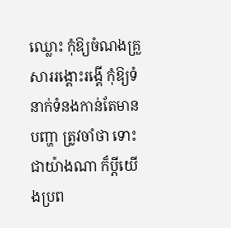ឈ្លោះ កុំឱ្យចំណងគ្រួសាររង្គោះរង្គើ កុំឱ្យទំនាក់ទំនងកាន់តែមានបញ្ហា ត្រូវចាំថា ទោះជាយ៉ាងណា ក៏ប្ដីយើងប្រព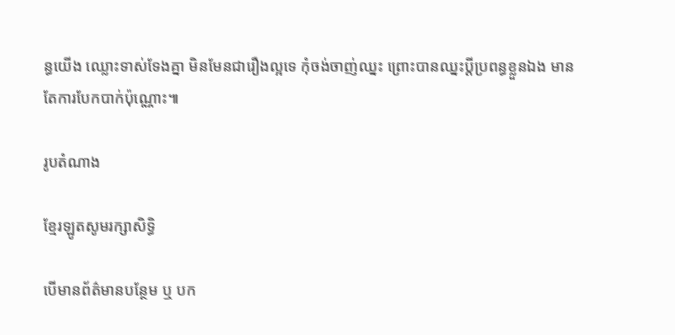ន្ធយើង ឈ្លោះទាស់ទែងគ្នា មិនមែនជារឿងល្អទេ កុំចង់ចាញ់ឈ្នះ ព្រោះបានឈ្នះប្ដីប្រពន្ធខ្លួនឯង មានតែការបែកបាក់ប៉ុណ្ណោះ៕

រូបតំណាង

ខ្មែរឡូតសូមរក្សាសិទ្ធិ

បើមានព័ត៌មានបន្ថែម ឬ បក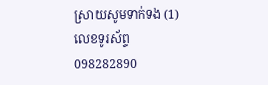ស្រាយសូមទាក់ទង (1) លេខទូរស័ព្ទ 098282890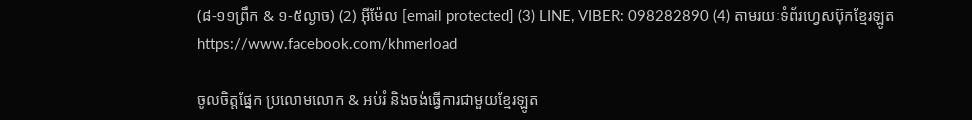(៨-១១ព្រឹក & ១-៥ល្ងាច) (2) អ៊ីម៉ែល [email protected] (3) LINE, VIBER: 098282890 (4) តាមរយៈទំព័រហ្វេសប៊ុកខ្មែរឡូត https://www.facebook.com/khmerload

ចូលចិត្តផ្នែក ប្រលោមលោក & អប់រំ និងចង់ធ្វើការជាមួយខ្មែរឡូត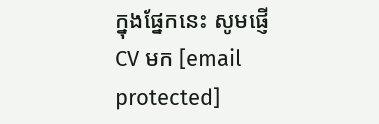ក្នុងផ្នែកនេះ សូមផ្ញើ CV មក [email protected]